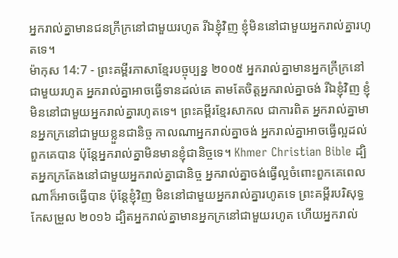អ្នករាល់គ្នាមានជនក្រីក្រនៅជាមួយរហូត រីឯខ្ញុំវិញ ខ្ញុំមិននៅជាមួយអ្នករាល់គ្នារហូតទេ។
ម៉ាកុស 14:7 - ព្រះគម្ពីរភាសាខ្មែរបច្ចុប្បន្ន ២០០៥ អ្នករាល់គ្នាមានអ្នកក្រីក្រនៅជាមួយរហូត អ្នករាល់គ្នាអាចធ្វើទានដល់គេ តាមតែចិត្តអ្នករាល់គ្នាចង់ រីឯខ្ញុំវិញ ខ្ញុំមិននៅជាមួយអ្នករាល់គ្នារហូតទេ។ ព្រះគម្ពីរខ្មែរសាកល ជាការពិត អ្នករាល់គ្នាមានអ្នកក្រនៅជាមួយខ្លួនជានិច្ច កាលណាអ្នករាល់គ្នាចង់ អ្នករាល់គ្នាអាចធ្វើល្អដល់ពួកគេបាន ប៉ុន្តែអ្នករាល់គ្នាមិនមានខ្ញុំជានិច្ចទេ។ Khmer Christian Bible ដ្បិតអ្នកក្រតែងនៅជាមួយអ្នករាល់គ្នាជានិច្ច អ្នករាល់គ្នាចង់ធ្វើល្អចំពោះពួកគេពេលណាក៏អាចធ្វើបាន ប៉ុន្ដែខ្ញុំវិញ មិននៅជាមួយអ្នករាល់គ្នារហូតទេ ព្រះគម្ពីរបរិសុទ្ធកែសម្រួល ២០១៦ ដ្បិតអ្នករាល់គ្នាមានអ្នកក្រនៅជាមួយរហូត ហើយអ្នករាល់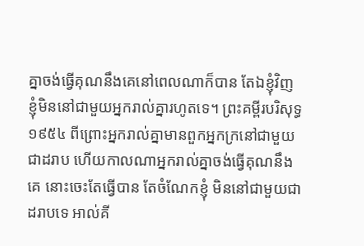គ្នាចង់ធ្វើគុណនឹងគេនៅពេលណាក៏បាន តែឯខ្ញុំវិញ ខ្ញុំមិននៅជាមួយអ្នករាល់គ្នារហូតទេ។ ព្រះគម្ពីរបរិសុទ្ធ ១៩៥៤ ពីព្រោះអ្នករាល់គ្នាមានពួកអ្នកក្រនៅជាមួយជាដរាប ហើយកាលណាអ្នករាល់គ្នាចង់ធ្វើគុណនឹងគេ នោះចេះតែធ្វើបាន តែចំណែកខ្ញុំ មិននៅជាមួយជាដរាបទេ អាល់គី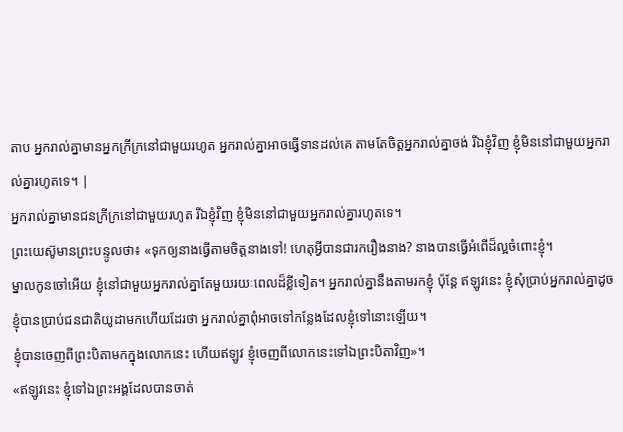តាប អ្នករាល់គ្នាមានអ្នកក្រីក្រនៅជាមួយរហូត អ្នករាល់គ្នាអាចធ្វើទានដល់គេ តាមតែចិត្ដអ្នករាល់គ្នាចង់ រីឯខ្ញុំវិញ ខ្ញុំមិននៅជាមួយអ្នករាល់គ្នារហូតទេ។ |
អ្នករាល់គ្នាមានជនក្រីក្រនៅជាមួយរហូត រីឯខ្ញុំវិញ ខ្ញុំមិននៅជាមួយអ្នករាល់គ្នារហូតទេ។
ព្រះយេស៊ូមានព្រះបន្ទូលថា៖ «ទុកឲ្យនាងធ្វើតាមចិត្តនាងទៅ! ហេតុអ្វីបានជារករឿងនាង? នាងបានធ្វើអំពើដ៏ល្អចំពោះខ្ញុំ។
ម្នាលកូនចៅអើយ ខ្ញុំនៅជាមួយអ្នករាល់គ្នាតែមួយរយៈពេលដ៏ខ្លីទៀត។ អ្នករាល់គ្នានឹងតាមរកខ្ញុំ ប៉ុន្តែ ឥឡូវនេះ ខ្ញុំសុំប្រាប់អ្នករាល់គ្នាដូចខ្ញុំបានប្រាប់ជនជាតិយូដាមកហើយដែរថា អ្នករាល់គ្នាពុំអាចទៅកន្លែងដែលខ្ញុំទៅនោះឡើយ។
ខ្ញុំបានចេញពីព្រះបិតាមកក្នុងលោកនេះ ហើយឥឡូវ ខ្ញុំចេញពីលោកនេះទៅឯព្រះបិតាវិញ»។
«ឥឡូវនេះ ខ្ញុំទៅឯព្រះអង្គដែលបានចាត់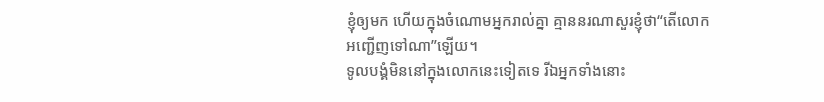ខ្ញុំឲ្យមក ហើយក្នុងចំណោមអ្នករាល់គ្នា គ្មាននរណាសួរខ្ញុំថា“តើលោកអញ្ជើញទៅណា”ឡើយ។
ទូលបង្គំមិននៅក្នុងលោកនេះទៀតទេ រីឯអ្នកទាំងនោះ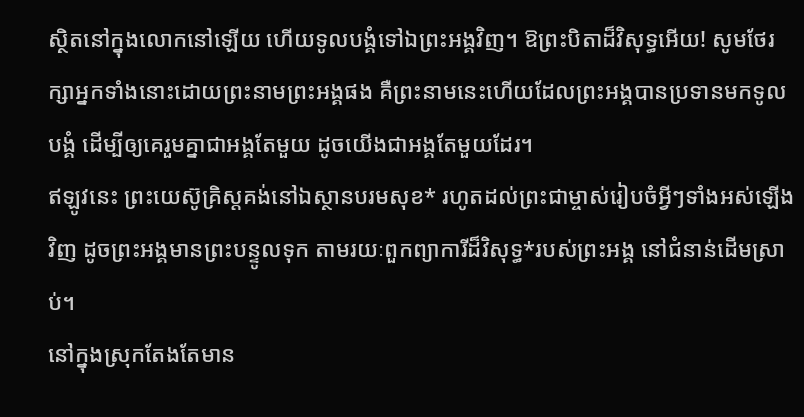ស្ថិតនៅក្នុងលោកនៅឡើយ ហើយទូលបង្គំទៅឯព្រះអង្គវិញ។ ឱព្រះបិតាដ៏វិសុទ្ធអើយ! សូមថែរក្សាអ្នកទាំងនោះដោយព្រះនាមព្រះអង្គផង គឺព្រះនាមនេះហើយដែលព្រះអង្គបានប្រទានមកទូលបង្គំ ដើម្បីឲ្យគេរួមគ្នាជាអង្គតែមួយ ដូចយើងជាអង្គតែមួយដែរ។
ឥឡូវនេះ ព្រះយេស៊ូគ្រិស្តគង់នៅឯស្ថានបរមសុខ* រហូតដល់ព្រះជាម្ចាស់រៀបចំអ្វីៗទាំងអស់ឡើងវិញ ដូចព្រះអង្គមានព្រះបន្ទូលទុក តាមរយៈពួកព្យាការីដ៏វិសុទ្ធ*របស់ព្រះអង្គ នៅជំនាន់ដើមស្រាប់។
នៅក្នុងស្រុកតែងតែមាន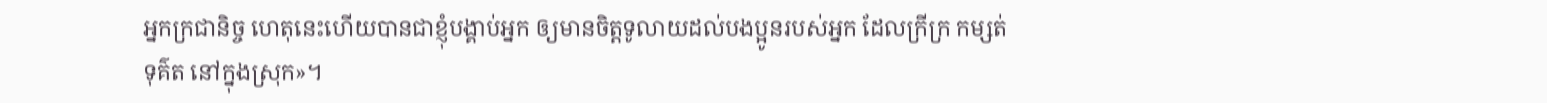អ្នកក្រជានិច្ច ហេតុនេះហើយបានជាខ្ញុំបង្គាប់អ្នក ឲ្យមានចិត្តទូលាយដល់បងប្អូនរបស់អ្នក ដែលក្រីក្រ កម្សត់ ទុគ៌ត នៅក្នុងស្រុក»។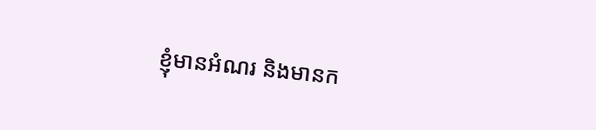ខ្ញុំមានអំណរ និងមានក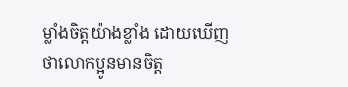ម្លាំងចិត្តយ៉ាងខ្លាំង ដោយឃើញថាលោកប្អូនមានចិត្ត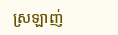ស្រឡាញ់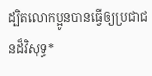ដ្បិតលោកប្អូនបានធ្វើឲ្យប្រជាជនដ៏វិសុទ្ធ*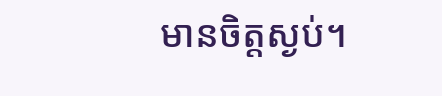មានចិត្តស្ងប់។